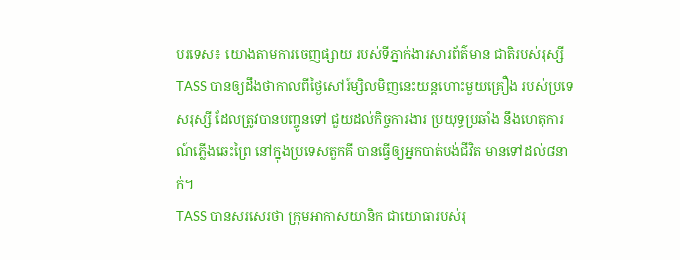បរទេស៖ យោងតាមការចេញផ្សាយ របស់ទីភ្នាក់ងារសារព័ត៌មាន ជាតិរបស់រុស្សី TASS បានឲ្យដឹងថាកាលពីថ្ងៃសៅរ៍ម្សិលមិញនេះយន្តហោះមួយគ្រឿង របស់ប្រទេសរុស្សី ដែលត្រូវបានបញ្ចូនទៅ ជួយដល់កិច្ចការងារ ប្រយុទ្ធប្រឆាំង នឹងហេតុការណ៍ភ្លើងឆេះព្រៃ នៅក្នុងប្រទេសតួកគី បានធ្វើឲ្យអ្នកបាត់បង់ជីវិត មានទៅដល់៨នាក់។
TASS បានសរសេរថា ក្រុមអាកាសយានិក ជាយោធារបស់រុ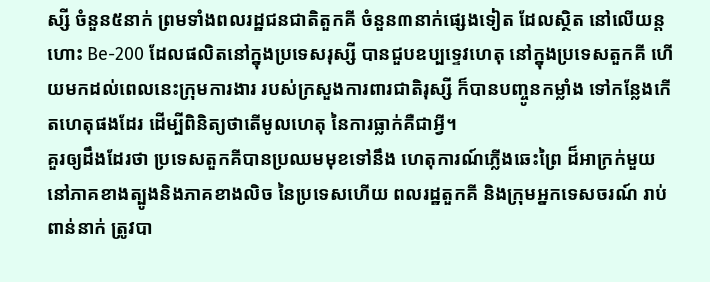ស្សី ចំនួន៥នាក់ ព្រមទាំងពលរដ្ឋជនជាតិតួកគី ចំនួន៣នាក់ផ្សេងទៀត ដែលស្ថិត នៅលើយន្តហោះ Be-200 ដែលផលិតនៅក្នុងប្រទេសរុស្សី បានជួបឧប្បទេ្ទវហេតុ នៅក្នុងប្រទេសតួកគី ហើយមកដល់ពេលនេះក្រុមការងារ របស់ក្រសួងការពារជាតិរុស្សី ក៏បានបញ្ចូនកម្លាំង ទៅកន្លែងកើតហេតុផងដែរ ដើម្បីពិនិត្យថាតើមូលហេតុ នៃការធ្លាក់គឺជាអី្វ។
គួរឲ្យដឹងដែរថា ប្រទេសតួកគីបានប្រឈមមុខទៅនឹង ហេតុការណ៍ភ្លើងឆេះព្រៃ ដ៏អាក្រក់មួយ នៅភាគខាងត្បូងនិងភាគខាងលិច នៃប្រទេសហើយ ពលរដ្ឋតួកគី និងក្រុមអ្នកទេសចរណ៍ រាប់ពាន់នាក់ ត្រូវបា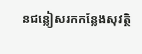នជន្លៀសរកកន្លែងសុវត្ថិ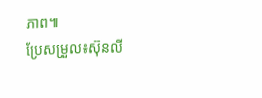ភាព៕
ប្រែសម្រួល៖ស៊ុនលី